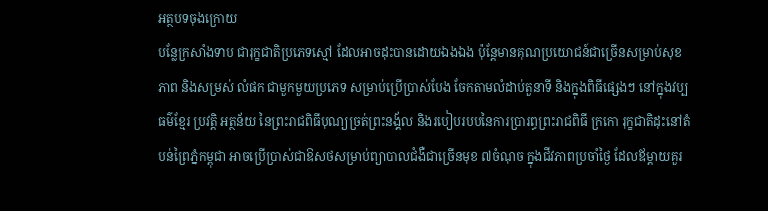អត្ថបទចុងក្រោយ
បន្លែក្រសាំងទាប ជារុក្ខជាតិប្រភេទស្មៅ ដែលអាចដុះបានដោយឯងឯង ប៉ុន្តែមានគុណប្រយោជន៍ជាច្រើនសម្រាប់សុខភាព និងសម្រស់ លំផក ជាមួកមួយប្រភេទ សម្រាប់ប្រើប្រាស់បែង ចែកតាមលំដាប់តួនាទី និងក្នុងពិធីផ្សេងៗ នៅក្នុងវប្បធម៌ខ្មែរ ប្រវត្តិ អត្ថន័យ នៃព្រះរាជពិធីបុណ្យច្រត់ព្រះនង្គ័ល និងរបៀបរបបនៃការប្រារព្ធព្រះរាជពិធី ក្រកោ រុក្ខជាតិដុះនៅតំបន់ព្រៃភ្នំកម្ពុជា អាចប្រើប្រាស់ជាឱសថសម្រាប់ព្យាបាលជំងឺជាច្រើនមុខ ៧ចំណុច ក្នុងជីវភាពប្រចាំថ្ងៃ ដែលឪម្តាយគួរ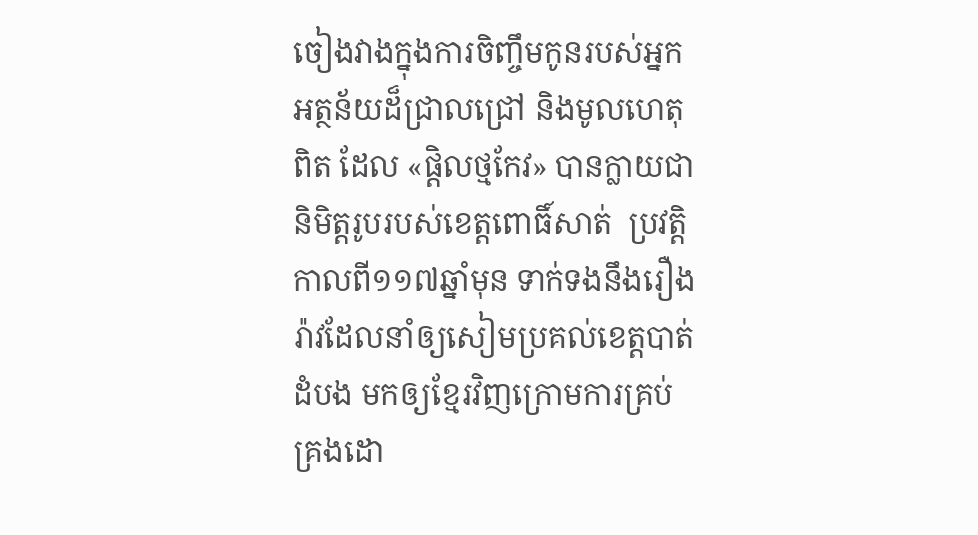ចៀងវាងក្នុងការចិញ្ចឹមកូនរបស់អ្នក អត្ថន័យដ៏ជ្រាលជ្រៅ និងមូលហេតុពិត ដែល «ផ្តិលថ្មកែវ» បានក្លាយជានិមិត្តរូបរបស់ខេត្តពោធិ៍សាត់  ប្រវត្តិកាលពី១១៧ឆ្នាំមុន ទាក់ទងនឹងរឿងរ៉ាវដែលនាំឲ្យសៀមប្រគល់ខេត្តបាត់ដំបង មកឲ្យខ្មែរវិញក្រោមការគ្រប់គ្រងដោ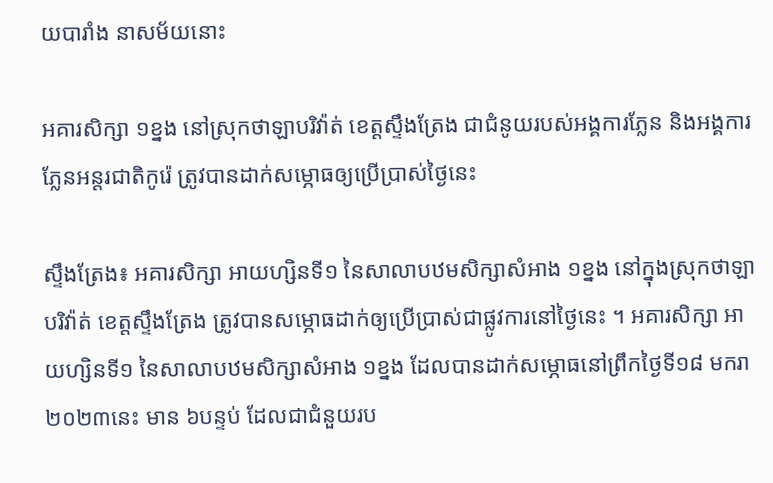យបារាំង នាសម័យនោះ

អគារសិក្សា ១ខ្នង នៅស្រុកថាឡាបរិវ៉ាត់ ខេត្តស្ទឹងត្រែង ជាជំនូយរបស់អង្គការភ្លែន និងអង្គការភ្លែនអន្តរជាតិកូរ៉េ ត្រូវបានដាក់សម្ភោធឲ្យប្រើប្រាស់ថ្ងៃនេះ

ស្ទឹងត្រែង៖ អគារសិក្សា អាយហ្សិនទី១ នៃសាលាបឋមសិក្សាសំអាង ១ខ្នង នៅក្នុងស្រុកថាឡាបរិវ៉ាត់ ខេត្តស្ទឹងត្រែង ត្រូវបានសម្ភោធដាក់ឲ្យប្រើប្រាស់ជាផ្លូវការនៅថ្ងៃនេះ ។ អគារសិក្សា អាយហ្សិនទី១ នៃសាលាបឋមសិក្សាសំអាង ១ខ្នង ដែលបានដាក់សម្ភោធនៅព្រឹកថ្ងៃទី១៨ មករា ២០២៣នេះ មាន ៦បន្ទប់ ដែលជាជំនួយរប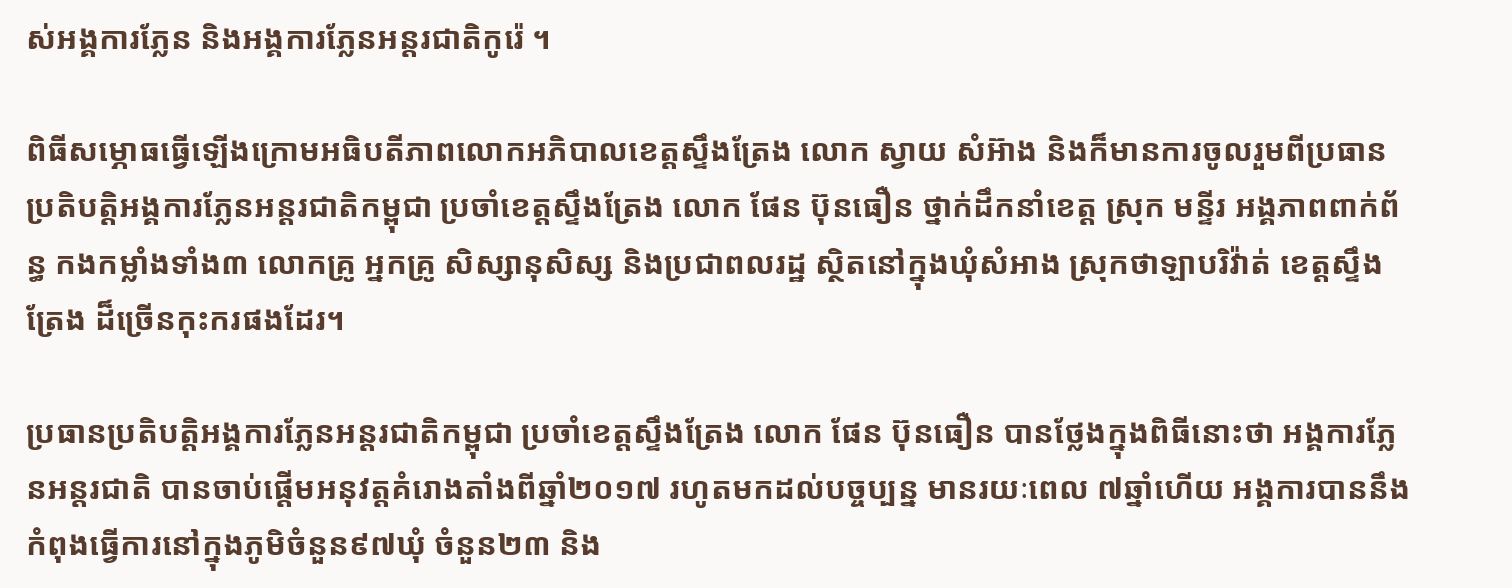ស់អង្គការភ្លែន និងអង្គការភ្លែនអន្តរជាតិកូរ៉េ ។

ពិធីសម្ភោធធ្វើឡើងក្រោមអធិបតីភាពលោកអភិបាលខេត្តស្ទឹងត្រែង លោក ស្វាយ សំអ៊ាង និងក៏មានការចូលរួមពីប្រធានប្រតិបត្តិអង្គការភែ្លនអន្តរជាតិកម្ពុជា ប្រចាំខេត្តស្ទឹងត្រែង លោក ផែន ប៊ុនធឿន ថ្នាក់ដឹកនាំខេត្ត ស្រុក មន្ទីរ អង្គភាពពាក់ព័ន្ធ កងកម្លាំងទាំង៣ លោកគ្រូ អ្នកគ្រូ សិស្សានុសិស្ស និងប្រជាពលរដ្ឋ ស្ថិតនៅក្នុងឃុំសំអាង ស្រុកថាឡាបរិវ៉ាត់ ខេត្តស្ទឹងត្រែង ដ៏ច្រើនកុះករផងដែរ។

ប្រធានប្រតិបត្តិអង្គការភែ្លនអន្តរជាតិកម្ពុជា ប្រចាំខេត្តស្ទឹងត្រែង លោក ផែន ប៊ុនធឿន បានថ្លែងក្នុងពិធីនោះថា អង្គការភ្លែនអន្តរជាតិ បានចាប់ផ្តើមអនុវត្តគំរោងតាំងពីឆ្នាំ២០១៧ រហូតមកដល់បច្ចប្បន្ន មានរយៈពេល ៧ឆ្នាំហើយ អង្គការបាននឹងកំពុងធ្វើការនៅក្នុងភូមិចំនួន៩៧ឃុំ ចំនួន២៣ និង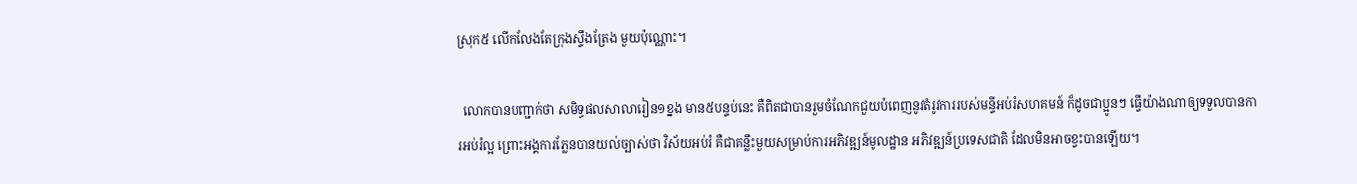ស្រុក៥ លើកលែងតែក្រុងស្ទឹងត្រែង មួយប៉ុណ្ណោះ។

  លោកបានបញ្ជាក់ថា សមិទ្ធផលសាលារៀន១ខ្នង មាន៥បន្ទប់នេះ គឺពិតជាបានរួមចំណែកជួយបំពេញនូវតំរូវការរបស់មន្ទីអប់រំសហគមន៍ ក៏ដូចជាប្អូនៗ ធ្វើយ៉ាងណាឲ្យទទួលបានការអប់រំល្អ ព្រោះអង្គការភ្លែនបានយល់ច្បាស់ថា វិស័យអប់រំ គឺជាគន្លឹះមួយសម្រាប់ការអភិវឌ្ឍន៍មូលដ្ឋាន អភិវឌ្ឍន៍ប្រទេសជាតិ ដែលមិនអាចខ្វះបានឡើយ។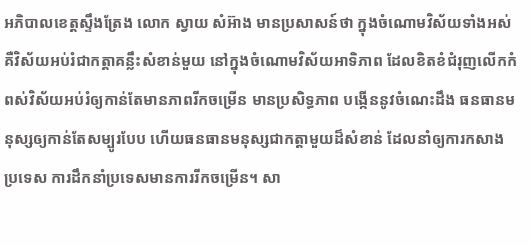អភិបាលខេត្តស្ទឹងត្រែង លោក ស្វាយ សំអ៊ាង មានប្រសាសន៍ថា ក្នុងចំណោមវិស័យទាំងអស់ គឺវិស័យអប់រំជាកត្តាគន្លឹះសំខាន់មួយ នៅក្នុងចំណោមវិស័យអាទិភាព ដែលខិតខំជំរុញលើកកំពស់វិស័យអប់រំឲ្យកាន់តែមានភាពរីកចម្រើន មានប្រសិទ្ធភាព បង្កើននូវចំណេះដឹង ធនធានមនុស្សឲ្យកាន់តែសម្បូរបែប ហើយធនធានមនុស្សជាកត្តាមួយដ៏សំខាន់ ដែលនាំឲ្យការកសាងប្រទេស ការដឹកនាំប្រទេសមានការរីកចម្រើន។ សា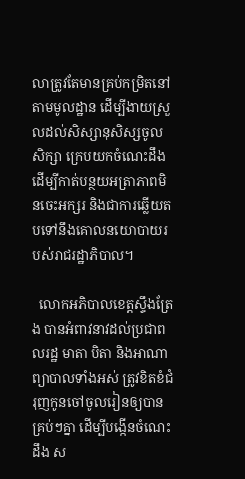លាត្រូវតែមានគ្រប់កម្រិតនៅតាមមូលដ្ឋាន ដើម្បីងាយស្រួលដល់សិស្សានុសិស្សចូលសិក្សា ក្រេបយកចំណេះដឹង ដើម្បីកាត់បន្ថយអត្រាភាពមិនចេះអក្សរ និងជាការឆ្លើយតបទៅនឹងគោលនយោបាយរបស់រាជរដ្ឋាភិបាល។

  លោកអភិបាលខេត្តស្ទឹងត្រែង បានអំពាវនាវដល់ប្រជាពលរដ្ឋ មាតា បិតា និងអាណាព្យាបាលទាំងអស់ ត្រូវខិតខំជំរុញកូនចៅចូលរៀនឲ្យបានគ្រប់ៗគ្នា ដើម្បីបង្កើនចំណេះដឹង ស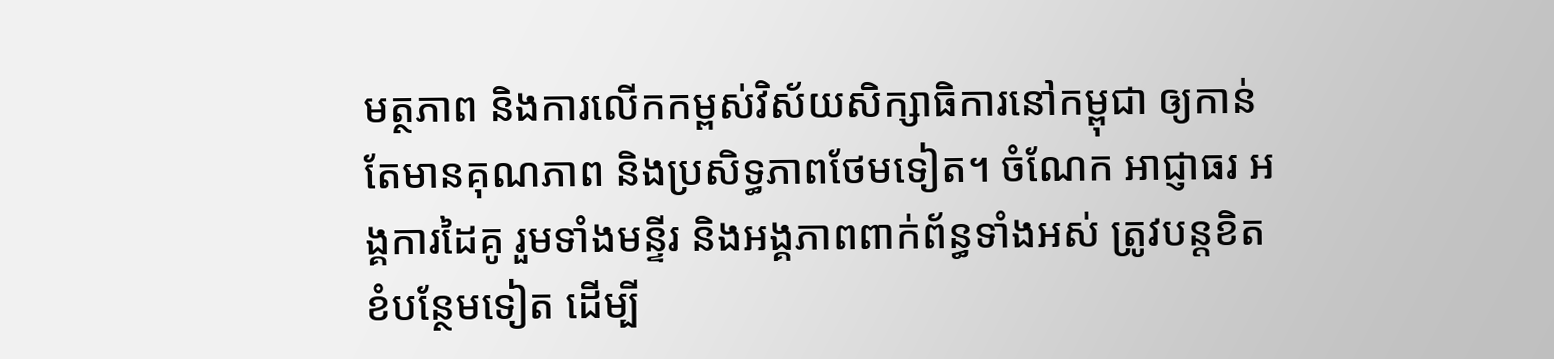មត្ថភាព និងការលើកកម្ពស់វិស័យសិក្សាធិការនៅកម្ពុជា ឲ្យកាន់តែមានគុណភាព និងប្រសិទ្ធភាពថែមទៀត។ ចំណែក អាជ្ញាធរ អង្គការដៃគូ រួមទាំងមន្ទីរ និងអង្គភាពពាក់ព័ន្ធទាំងអស់ ត្រូវបន្តខិតខំបន្ថែមទៀត ដើម្បី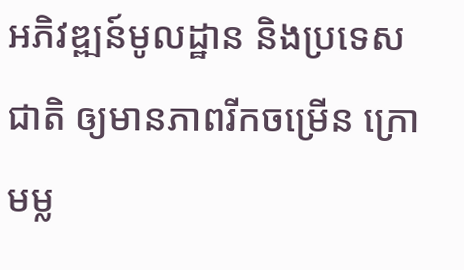អភិវឌ្ឍន៍មូលដ្ឋាន និងប្រទេសជាតិ ឲ្យមានភាពរីកចម្រើន ក្រោមម្ល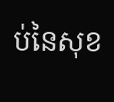ប់នៃសុខ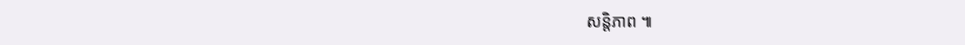សន្តិភាព ៕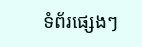ទំព័រផ្សេងៗ